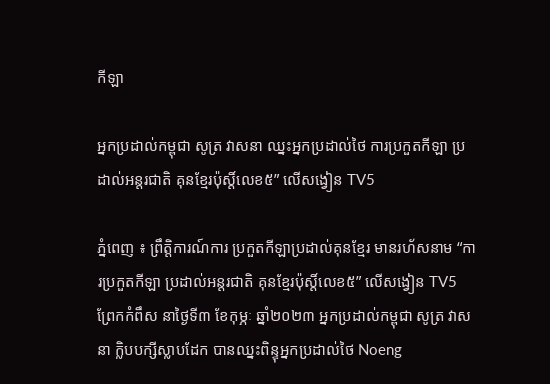កីឡា

អ្នកប្រដាល់កម្ពុជា សូត្រ វាសនា ឈ្នះអ្នកប្រដាល់ថៃ ការប្រកួតកីឡា ប្រដាល់អន្តរជាតិ គុនខ្មែរប៉ុស្តិ៍លេខ៥” លើសង្វៀន TV5

ភ្នំពេញ ៖ ព្រឹត្តិការណ៍ការ ប្រកួតកីឡាប្រដាល់គុនខ្មែរ មានរហ័សនាម “ការប្រកួតកីឡា ប្រដាល់អន្តរជាតិ គុនខ្មែរប៉ុស្តិ៍លេខ៥” លើសង្វៀន TV5 ព្រែកកំពឹស នាថ្ងៃទី៣ ខែកុម្ភៈ ឆ្នាំ២០២៣ អ្នកប្រដាល់កម្ពុជា សូត្រ វាសនា ក្លិបបក្សីស្លាបដែក បានឈ្នះពិន្ទុអ្នកប្រដាល់ថៃ Noeng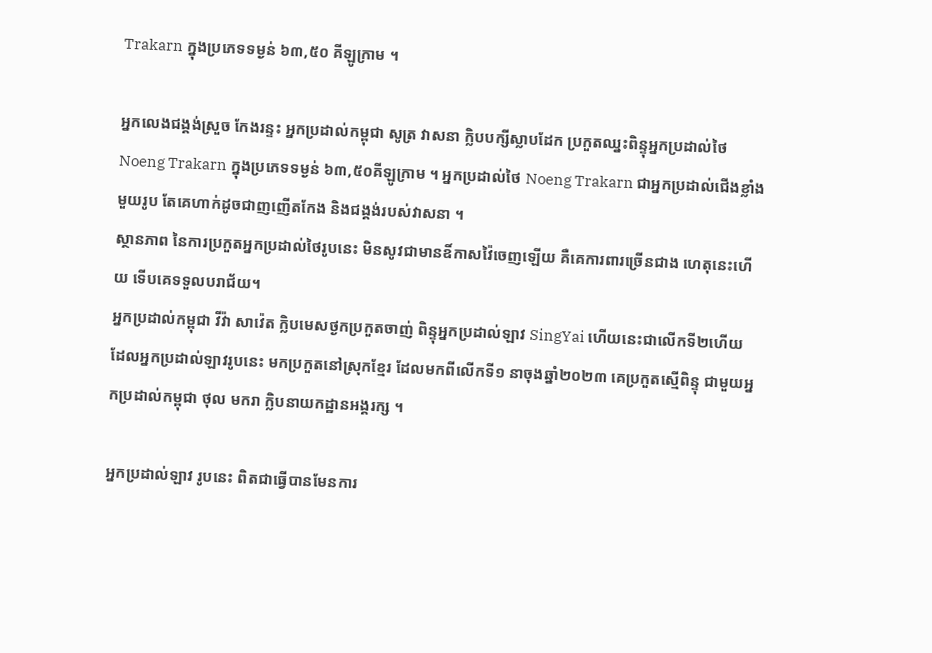Trakarn ក្នុងប្រភេទទម្ងន់ ៦៣,៥០ គីឡូក្រាម ។

អ្នកលេងជង្គង់ស្រួច កែងរន្ទះ អ្នកប្រដាល់កម្ពុជា សូត្រ វាសនា ក្លិបបក្សីស្លាបដែក ប្រកួតឈ្នះពិន្ទុអ្នកប្រដាល់ថៃ Noeng Trakarn ក្នុងប្រភេទទម្ងន់ ៦៣,៥០គីឡូក្រាម ។ អ្នកប្រដាល់ថៃ Noeng Trakarn ជាអ្នកប្រដាល់ជើងខ្លាំងមួយរូប តែគេហាក់ដូចជាញញើតកែង និងជង្គង់របស់វាសនា ។
ស្ថានភាព នៃការប្រកួតអ្នកប្រដាល់ថៃរូបនេះ មិនសូវជាមានឧិ៍កាសវ៉ៃចេញឡើយ គឺគេការពារច្រើនជាង ហេតុនេះហើយ ទើបគេទទួលបរាជ័យ។
អ្នកប្រដាល់កម្ពុជា វីវ៉ា សាវ៉េត ក្លិបមេសថ្ងកប្រកួតចាញ់ ពិន្ទុអ្នកប្រដាល់ឡាវ SingYai ហើយនេះជាលើកទី២ហើយ ដែលអ្នកប្រដាល់ឡាវរូបនេះ មកប្រកួតនៅស្រុកខ្មែរ ដែលមកពីលើកទី១ នាចុងឆ្នាំ២០២៣ គេប្រកួតស្មើពិន្ទុ ជាមួយអ្នកប្រដាល់កម្ពុជា ថុល មករា ក្លិបនាយកដ្ឋានអង្គរក្ស ។

អ្នកប្រដាល់ឡាវ រូបនេះ ពិតជាធ្វើបានមែនការ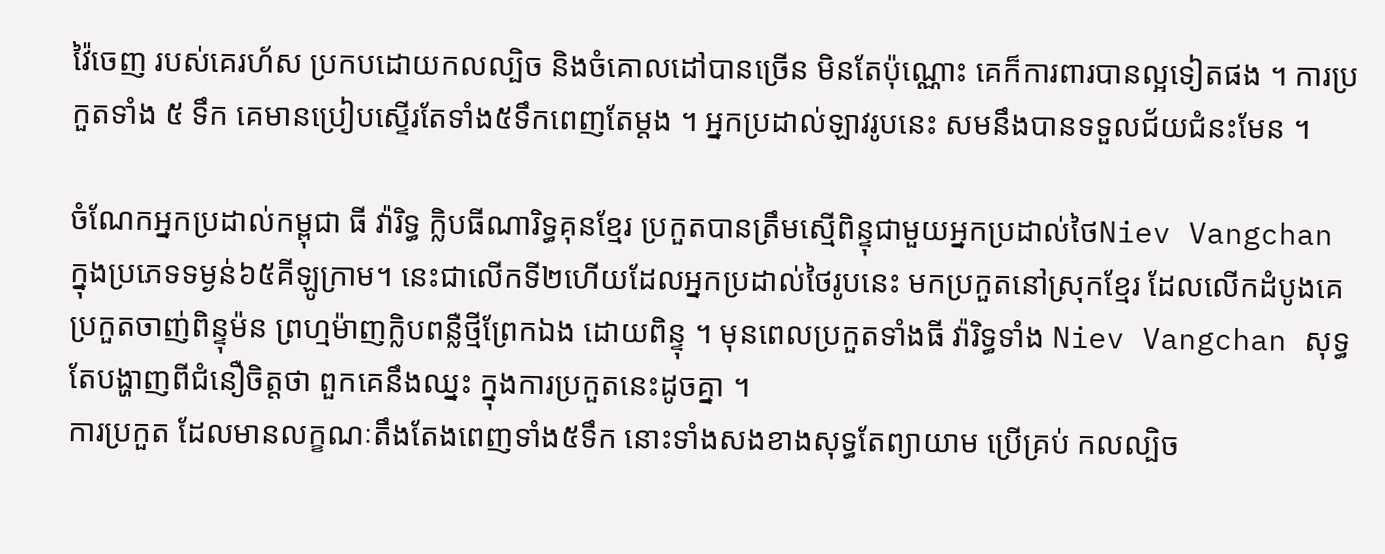វ៉ៃចេញ របស់គេរហ័ស ប្រកបដោយកលល្បិច និងចំគោលដៅបានច្រើន មិនតែប៉ុណ្ណោះ គេក៏ការពារបានល្អទៀតផង ។ ការប្រកួតទាំង ៥ ទឹក គេមានប្រៀបស្ទើរតែទាំង៥ទឹកពេញតែម្ដង ។ អ្នកប្រដាល់ឡាវរូបនេះ សមនឹងបានទទួលជ័យជំនះមែន ។

ចំណែកអ្នកប្រដាល់កម្ពុជា ធី វ៉ារិទ្ធ ក្លិបធីណារិទ្ធគុនខ្មែរ ប្រកួតបានត្រឹមស្មើពិន្ទុជាមួយអ្នកប្រដាល់ថៃNiev Vangchan ក្នុងប្រភេទទម្ងន់៦៥គីឡូក្រាម។ នេះជាលើកទី២ហើយដែលអ្នកប្រដាល់ថៃរូបនេះ មកប្រកួតនៅស្រុកខ្មែរ ដែលលើកដំបូងគេប្រកួតចាញ់ពិន្ទុម៉ន ព្រហ្មម៉ាញក្លិបពន្លឺថ្មីព្រែកឯង ដោយពិន្ទុ ។ មុនពេលប្រកួតទាំងធី វ៉ារិទ្ធទាំង Niev Vangchan សុទ្ធតែបង្ហាញពីជំនឿចិត្តថា ពួកគេនឹងឈ្នះ ក្នុងការប្រកួតនេះដូចគ្នា ។
ការប្រកួត ដែលមានលក្ខណៈតឹងតែងពេញទាំង៥ទឹក នោះទាំងសងខាងសុទ្ធតែព្យាយាម ប្រើគ្រប់ កលល្បិច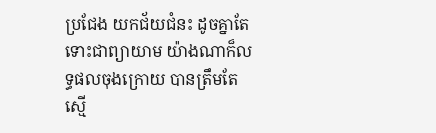ប្រជែង យកជ័យជំនះ ដូចគ្នាតែទោះជាព្យាយាម យ៉ាងណាក៏លទ្ធផលចុងក្រោយ បានត្រឹមតែស្មើ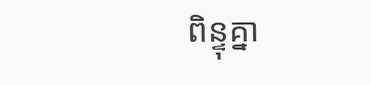ពិន្ទុគ្នា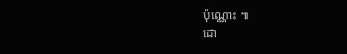ប៉ុណ្ណោះ ៕
ដោ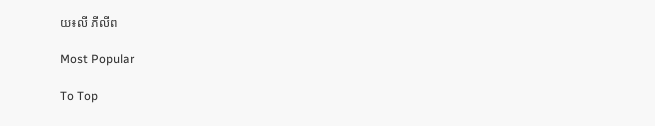យ៖លី ភីលីព

Most Popular

To Top